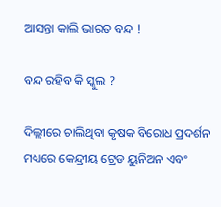ଆସନ୍ତା କାଲି ଭାରତ ବନ୍ଦ !

ବନ୍ଦ ରହିବ କି ସ୍କୁଲ ?

ଦିଲ୍ଲୀରେ ଚାଲିଥିବା କୃଷକ ବିରୋଧ ପ୍ରଦର୍ଶନ ମଧ୍ୟରେ କେନ୍ଦ୍ରୀୟ ଟ୍ରେଡ ୟୁନିଅନ ଏବଂ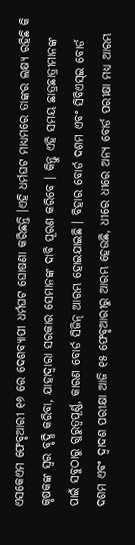ଏସକେଏମ ଫେବୃଆରୀ ୧୬ ରେ ଦେଶବ୍ୟାପୀ ଧର୍ମଘଟ ଘୋଷଣା କରିଛନ୍ତି ।ଏହି ଧର୍ମଘଟ ମାଧ୍ୟମରେ ତାଙ୍କର ଲକ୍ଷ୍ୟ ରହିଛି କି କୃଷକଙ୍କ ସ୍ୱର ବୃଦ୍ଧି କରିବା, ଯାହାଦ୍ୱାରା ସରକାର ସେମାନଙ୍କ ଦାବି ପୂରଣ କରିବେ । କିନ୍ତୁ ଏହି ସମୟ ଛାତ୍ରଛାତ୍ରୀମାନଙ୍କ ପାଇଁ ସବୁଠାରୁ ଗୁରୁତ୍ୱପୂର୍ଣ୍ଣ, କାରଣ ବୋର୍ଡ ସିଜିନ୍ ଆରମ୍ଭ ହୋଇଯାଇଛି । ବିହାର ବୋର୍ଡ ଦଶମ ଏବଂ ସିବିଏସ୍ଇ ବୋର୍ଡ ଦଶମ ଏବଂ ଦ୍ୱାଦଶ ପରୀକ୍ଷା ଆଜି ୧୫ ଫେବୃଆରୀରୁ ଆରମ୍ଭ ହେଉଛି, ଧୀରେ ଧୀରେ ଅନ୍ୟ ବୋର୍ଡ ପରୀକ୍ଷା ମଧ୍ୟ ଆରମ୍ଭ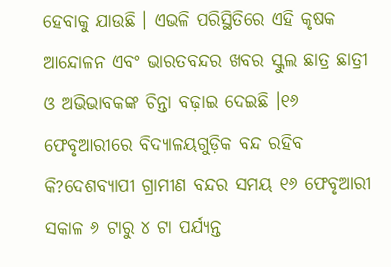ହେବାକୁ ଯାଉଛି । ଏଭଳି ପରିସ୍ଥିତିରେ ଏହି କୃଷକ ଆନ୍ଦୋଳନ ଏବଂ ଭାରତବନ୍ଦର ଖବର ସ୍କୁଲ ଛାତ୍ର ଛାତ୍ରୀ ଓ ଅଭିଭାବକଙ୍କ ଚିନ୍ତା ବଢ଼ାଇ ଦେଇଛି ।୧୬ ଫେବୃଆରୀରେ ବିଦ୍ୟାଳୟଗୁଡ଼ିକ ବନ୍ଦ ରହିବ କି?ଦେଶବ୍ୟାପୀ ଗ୍ରାମୀଣ ବନ୍ଦର ସମୟ ୧୬ ଫେବୃଆରୀ ସକାଳ ୬ ଟାରୁ ୪ ଟା ପର୍ଯ୍ୟନ୍ତ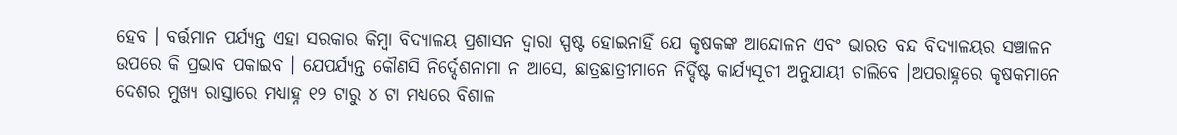ହେବ । ବର୍ତ୍ତମାନ ପର୍ଯ୍ୟନ୍ତ ଏହା ସରକାର କିମ୍ବା ବିଦ୍ୟାଳୟ ପ୍ରଶାସନ ଦ୍ୱାରା ସ୍ପଷ୍ଟ ହୋଇନାହିଁ ଯେ କୃଷକଙ୍କ ଆନ୍ଦୋଳନ ଏବଂ ଭାରତ ବନ୍ଦ ବିଦ୍ୟାଳୟର ସଞ୍ଚାଳନ ଉପରେ କି ପ୍ରଭାବ ପକାଇବ । ଯେପର୍ଯ୍ୟନ୍ତ କୌଣସି ନିର୍ଦ୍ଦେଶନାମା ନ ଆସେ, ଛାତ୍ରଛାତ୍ରୀମାନେ ନିର୍ଦ୍ଦିଷ୍ଟ କାର୍ଯ୍ୟସୂଚୀ ଅନୁଯାୟୀ ଚାଲିବେ ।ଅପରାହ୍ନରେ କୃଷକମାନେ ଦେଶର ମୁଖ୍ୟ ରାସ୍ତାରେ ମଧ୍ୟାହ୍ନ ୧୨ ଟାରୁ ୪ ଟା ମଧ୍ୟରେ ବିଶାଳ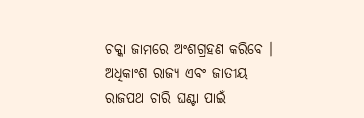ଚକ୍କା ଜାମରେ ଅଂଶଗ୍ରହଣ କରିବେ । ଅଧିକାଂଶ ରାଜ୍ୟ ଏବଂ ଜାତୀୟ ରାଜପଥ ଚାରି ଘଣ୍ଟା ପାଇଁ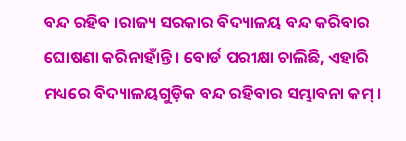ବନ୍ଦ ରହିବ ।ରାଜ୍ୟ ସରକାର ବିଦ୍ୟାଳୟ ବନ୍ଦ କରିବାର ଘୋଷଣା କରିନାହାଁନ୍ତି । ବୋର୍ଡ ପରୀକ୍ଷା ଚାଲିଛି, ଏହାରି ମଧ୍ୟରେ ବିଦ୍ୟାଳୟଗୁଡ଼ିକ ବନ୍ଦ ରହିବାର ସମ୍ଭାବନା କମ୍ ।